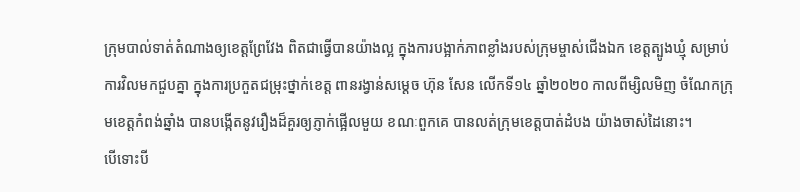ក្រុមបាល់ទាត់តំណាងឲ្យខេត្តព្រែវែង ពិតជាធ្វើបានយ៉ាងល្អ ក្នុងការបង្អាក់ភាពខ្លាំងរបស់ក្រុមម្ចាស់ជើងឯក ខេត្តត្បូងឃ្មុំ សម្រាប់ការវិលមកជួបគ្នា ក្នុងការប្រកួតជម្រុះថ្នាក់ខេត្ត ពានរង្វាន់សម្តេច ហ៊ុន សែន លើកទី១៤ ឆ្នាំ២០២០ កាលពីម្សិលមិញ ចំណែកក្រុមខេត្តកំពង់ឆ្នាំង បានបង្កើតនូវរឿងដ៏គួរឲ្យភ្ញាក់ផ្អើលមួយ ខណៈពួកគេ បានលត់ក្រុមខេត្តបាត់ដំបង យ៉ាងចាស់ដៃនោះ។
បើទោះបី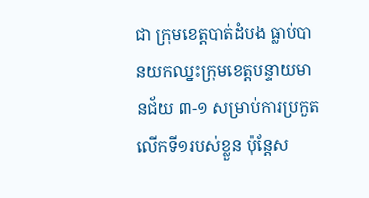ជា ក្រុមខេត្តបាត់ដំបង ធ្លាប់បានយកឈ្នះក្រុមខេត្តបន្ទាយមានជ័យ ៣-១ សម្រាប់ការប្រកួតលើកទី១របស់ខ្លួន ប៉ុន្តែស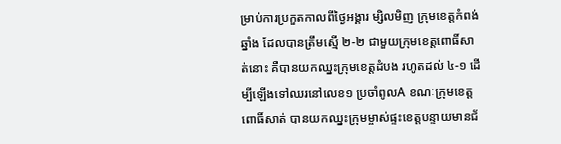ម្រាប់ការប្រកួតកាលពីថ្ងៃអង្គារ ម្សិលមិញ ក្រុមខេត្តកំពង់ឆ្នាំង ដែលបានត្រឹមស្មើ ២-២ ជាមួយក្រុមខេត្តពោធិ៍សាត់នោះ គឺបានយកឈ្នះក្រុមខេត្តដំបង រហូតដល់ ៤-១ ដើម្បីឡើងទៅឈរនៅលេខ១ ប្រចាំពូលA ខណៈក្រុមខេត្តពោធិ៍សាត់ បានយកឈ្នះក្រុមម្ចាស់ផ្ទះខេត្តបន្ទាយមានជ័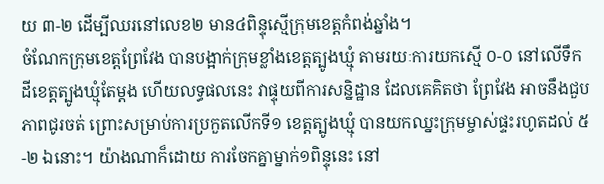យ ៣-២ ដើម្បីឈរនៅលេខ២ មាន៤ពិន្ទុស្មើក្រុមខេត្តកំពង់ឆ្នាំង។
ចំណែកក្រុមខេត្តព្រែវែង បានបង្អាក់ក្រុមខ្លាំងខេត្តត្បូងឃ្មុំ តាមរយៈការយកស្មើ ០-០ នៅលើទឹកដីខេត្តត្បូងឃ្មុំតែម្តង ហើយលទ្ធផលនេះ វាផ្ទុយពីការសន្និដ្ឋាន ដែលគេគិតថា ព្រែវែង អាចនឹងជួបភាពជូរចត់ ព្រោះសម្រាប់ការប្រកួតលើកទី១ ខេត្តត្បូងឃ្មុំ បានយកឈ្នះក្រុមម្ចាស់ផ្ទះរហូតដល់ ៥-២ ឯនោះ។ យ៉ាងណាក៏ដោយ ការចែកគ្នាម្នាក់១ពិន្ទុនេះ នៅ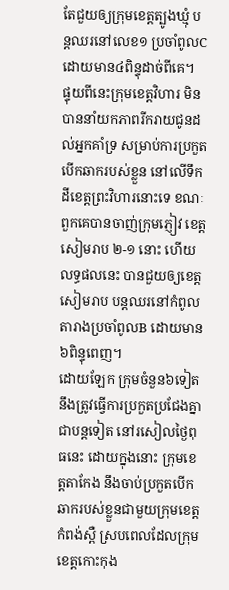តែជួយឲ្យក្រុមខេត្តត្បូងឃ្មុំ បន្តឈរនៅលេខ១ ប្រចាំពូលC ដោយមាន៤ពិន្ទុដាច់ពីគេ។
ផ្ទុយពីនេះក្រុមខេត្តវិហារ មិនបាននាំយកភាពរីករាយជូនដល់អ្នកគាំទ្រ សម្រាប់ការប្រកួតបើកឆាករបស់ខ្លួន នៅលើទឹកដីខេត្តព្រះវិហារនោះទេ ខណៈពួកគេបានចាញ់ក្រុមភ្ញៀវ ខេត្តសៀមរាប ២-១ នោះ ហើយលទ្ធផលនេះ បានជួយឲ្យខេត្តសៀមរាប បន្តឈរនៅកំពូលតារាងប្រចាំពូលB ដោយមាន៦ពិន្ទុពេញ។
ដោយឡែក ក្រុមចំនួន៦ទៀត នឹងត្រូវធ្វើការប្រកួតប្រជែងគ្នា ជាបន្តទៀត នៅរសៀលថ្ងៃពុធនេះ ដោយក្នុងនោះ ក្រុមខេត្តតាកែង នឹងចាប់ប្រកួតបើកឆាករបស់ខ្លួនជាមួយក្រុមខេត្តកំពង់ស្ពឺ ស្របពេលដែលក្រុមខេត្តកោះកុង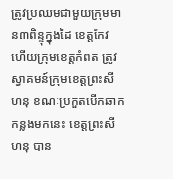ត្រូវប្រឈមជាមួយក្រុមមាន៣ពិន្ទុក្នុងដៃ ខេត្តកែវ ហើយក្រុមខេត្តកំពត ត្រូវស្វាគមន៍ក្រុមខេត្តព្រះសីហនុ ខណៈប្រកួតបើកឆាកកន្លងមកនេះ ខេត្តព្រះសីហនុ បាន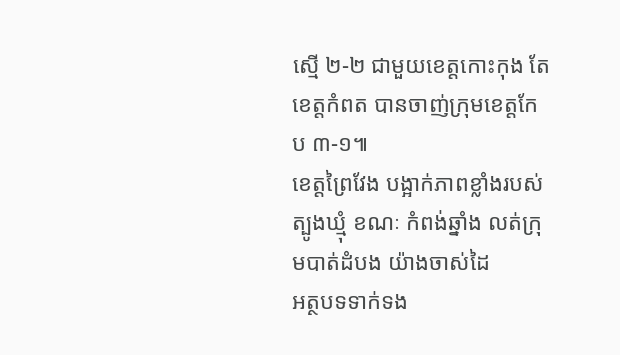ស្មើ ២-២ ជាមួយខេត្តកោះកុង តែ ខេត្តកំពត បានចាញ់ក្រុមខេត្តកែប ៣-១៕
ខេត្តព្រៃវែង បង្អាក់ភាពខ្លាំងរបស់ត្បូងឃ្មុំ ខណៈ កំពង់ឆ្នាំង លត់ក្រុមបាត់ដំបង យ៉ាងចាស់ដៃ
អត្ថបទទាក់ទង